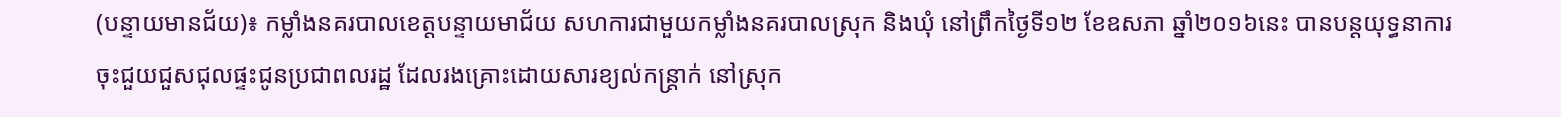(បន្ទាយមានជ័យ)៖ កម្លាំងនគរបាលខេត្តបន្ទាយមាជ័យ សហការជាមួយកម្លាំងនគរបាលស្រុក និងឃុំ នៅព្រឹកថ្ងៃទី១២ ខែឧសភា ឆ្នាំ២០១៦នេះ បានបន្តយុទ្ធនាការ ចុះជួយជួសជុលផ្ទះជូនប្រជាពលរដ្ឋ ដែលរងគ្រោះដោយសារខ្យល់កន្រ្តាក់ នៅស្រុក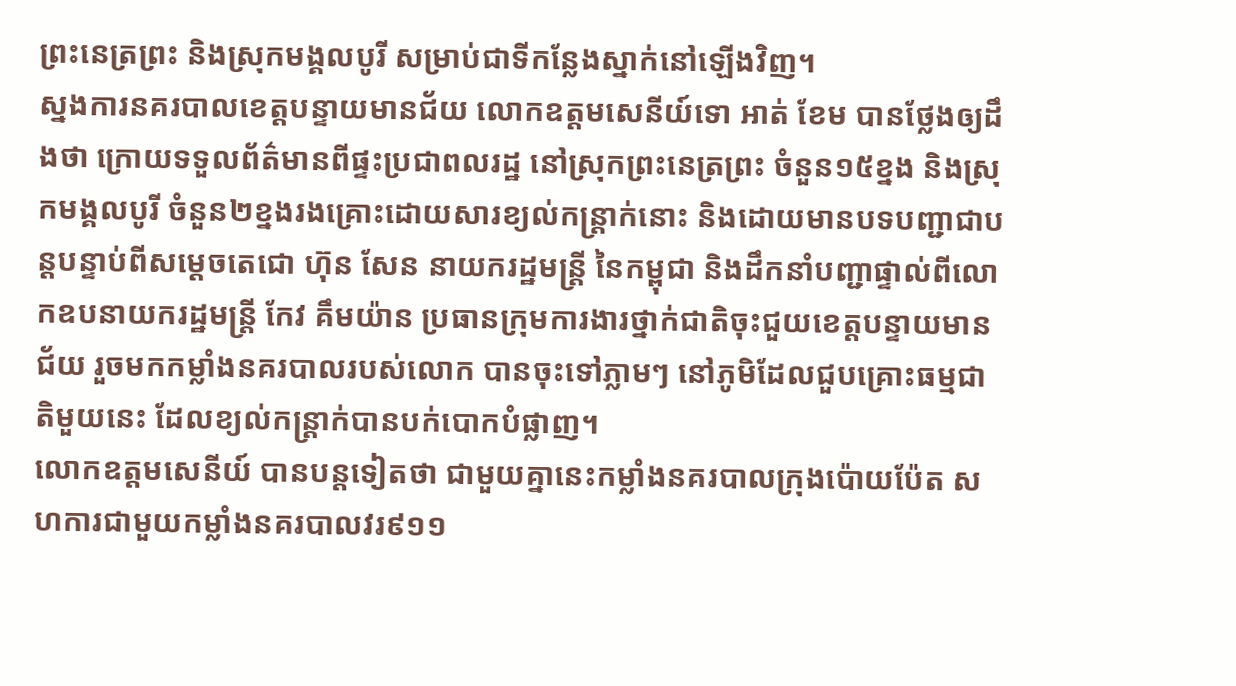ព្រះនេត្រព្រះ និងស្រុកមង្គលបូរី សម្រាប់ជាទីកន្លែងស្នាក់នៅឡើងវិញ។
ស្នងការនគរបាលខេត្តបន្ទាយមានជ័យ លោកឧត្តមសេនីយ៍ទោ អាត់ ខែម បានថ្លែងឲ្យដឹងថា ក្រោយទទួលព័ត៌មានពីផ្ទះប្រជាពលរដ្ឋ នៅស្រុកព្រះនេត្រព្រះ ចំនួន១៥ខ្នង និងស្រុកមង្គលបូរី ចំនួន២ខ្នងរងគ្រោះដោយសារខ្យល់កន្រ្តាក់នោះ និងដោយមានបទបញ្ជាជាបន្តបន្ទាប់ពីសម្តេចតេជោ ហ៊ុន សែន នាយករដ្ឋមន្រ្តី នៃកម្ពុជា និងដឹកនាំបញ្ជាផ្ទាល់ពីលោកឧបនាយករដ្ឋមន្រ្តី កែវ គឹមយ៉ាន ប្រធានក្រុមការងារថ្នាក់ជាតិចុះជួយខេត្តបន្ទាយមានជ័យ រួចមកកម្លាំងនគរបាលរបស់លោក បានចុះទៅភ្លាមៗ នៅភូមិដែលជួបគ្រោះធម្មជាតិមួយនេះ ដែលខ្យល់កន្រ្តាក់បានបក់បោកបំផ្លាញ។
លោកឧត្តមសេនីយ៍ បានបន្តទៀតថា ជាមួយគ្នានេះកម្លាំងនគរបាលក្រុងប៉ោយប៉ែត សហការជាមួយកម្លាំងនគរបាលវរ៩១១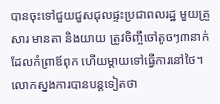បានចុះទៅជួយជួសជុលផ្ទះប្រជាពលរដ្ឋ មួយគ្រួសារ មានតា និងយាយ ត្រូវចិញ្ចឹចៅតូចៗ៣នាក់ ដែលកំព្រាឪពុក ហើយម្តាយទៅធ្វើការនៅថៃ។
លោកស្នងការបានបន្តទៀតថា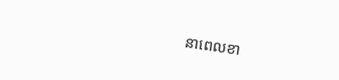នាពេលខា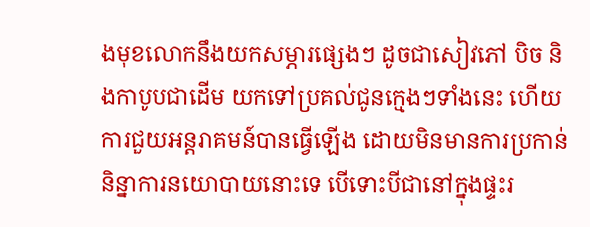ងមុខលោកនឹងយកសម្ភារផ្សេងៗ ដូចជាសៀវភៅ បិច និងកាបូបជាដើម យកទៅប្រគល់ជូនក្មេងៗទាំងនេះ ហើយការជួយអន្តរាគមន៍បានធ្វើឡើង ដោយមិនមានការប្រកាន់និន្នាការនយោបាយនោះទេ បើទោះបីជានៅក្នុងផ្ទះរ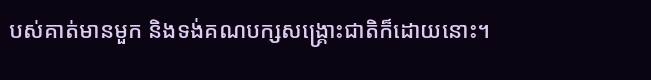បស់គាត់មានមួក និងទង់គណបក្សសង្គ្រោះជាតិក៏ដោយនោះ។